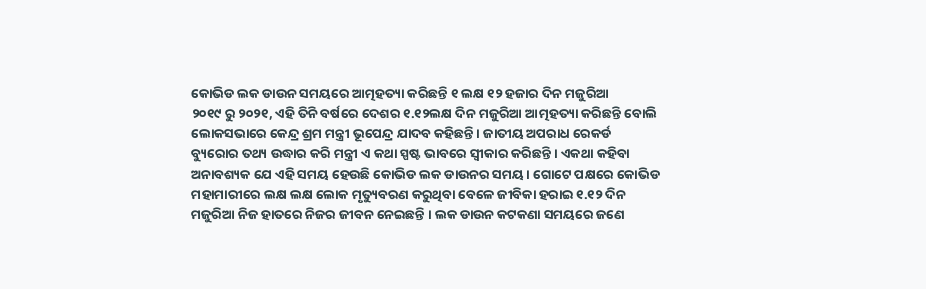କୋଭିଡ ଲକ ଡାଉନ ସମୟରେ ଆତ୍ମହତ୍ୟା କରିଛନ୍ତି ୧ ଲକ୍ଷ ୧୨ ହଜାର ଦିନ ମଜୁରିଆ
୨୦୧୯ ରୁ ୨୦୨୧, ଏହି ତିନି ବର୍ଷରେ ଦେଶର ୧.୧୨ଲକ୍ଷ ଦିନ ମଜୁରିଆ ଆତ୍ମହତ୍ୟା କରିଛନ୍ତି ବୋଲି ଲୋକସଭାରେ କେନ୍ଦ୍ର ଶ୍ରମ ମନ୍ତ୍ରୀ ଭୂପେନ୍ଦ୍ର ଯାଦବ କହିଛନ୍ତି । ଜାତୀୟ ଅପରାଧ ରେକର୍ଡ ବ୍ୟୁରୋର ତଥ୍ୟ ଉଦ୍ଧାର କରି ମନ୍ତ୍ରୀ ଏ କଥା ସ୍ପଷ୍ଟ ଭାବରେ ସ୍ଵୀକାର କରିଛନ୍ତି । ଏକଥା କହିବା ଅନାବଶ୍ୟକ ଯେ ଏହି ସମୟ ହେଉଛି କୋଭିଡ ଲକ ଡାଉନର ସମୟ । ଗୋଟେ ପକ୍ଷରେ କୋଭିଡ ମହାମାରୀରେ ଲକ୍ଷ ଲକ୍ଷ ଲୋକ ମୃତ୍ୟୁବରଣ କରୁଥିବା ବେଳେ ଜୀବିକା ହରାଇ ୧.୧୨ ଦିନ ମଜୁରିଆ ନିଜ ହାତରେ ନିଜର ଜୀବନ ନେଇଛନ୍ତି । ଲକ ଡାଉନ କଟକଣା ସମୟରେ ଜଣେ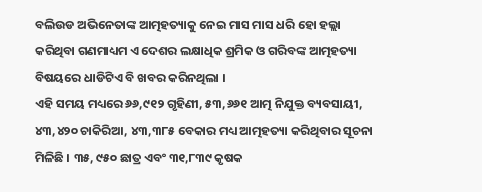ବଲିଉଡ ଅଭିନେତାଙ୍କ ଆତ୍ମହତ୍ୟାକୁ ନେଇ ମାସ ମାସ ଧରି ହୋ ହଲ୍ଲା କରିଥିବା ଗଣମାଧ୍ୟମ ଏ ଦେଶର ଲକ୍ଷାଧିକ ଶ୍ରମିକ ଓ ଗରିବଙ୍କ ଆତ୍ମହତ୍ୟା ବିଷୟରେ ଧାଡିଟିଏ ବି ଖବର କରିନଥିଲା ।
ଏହି ସମୟ ମଧ୍ୟରେ ୬୬,୯୧୨ ଗୃହିଣୀ, ୫୩,୬୬୧ ଆତ୍ମ ନିଯୁକ୍ତ ବ୍ୟବସାୟୀ, ୪୩,୪୨୦ ଚାକିରିଆ, ୪୩,୩୮୫ ବେକାର ମଧ୍ୟ ଆତ୍ମହତ୍ୟା କରିଥିବାର ସୂଚନା ମିଳିଛି । ୩୫, ୯୫୦ ଛାତ୍ର ଏବଂ ୩୧,୮୩୯ କୃଷକ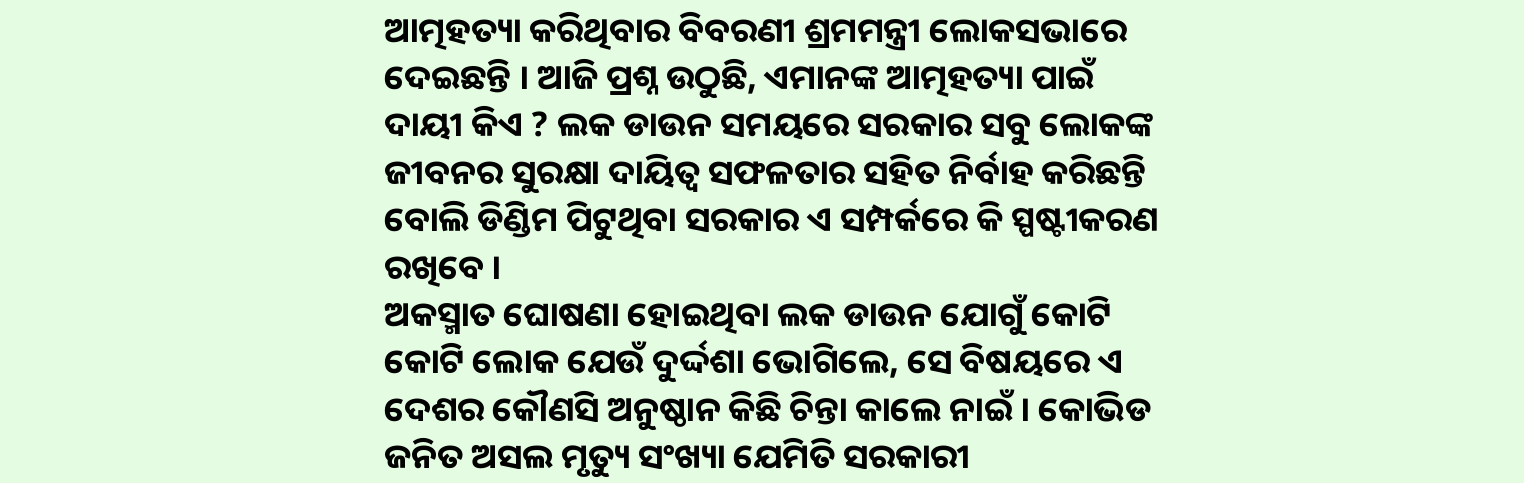ଆତ୍ମହତ୍ୟା କରିଥିବାର ବିବରଣୀ ଶ୍ରମମନ୍ତ୍ରୀ ଲୋକସଭାରେ ଦେଇଛନ୍ତି । ଆଜି ପ୍ରଶ୍ନ ଉଠୁଛି, ଏମାନଙ୍କ ଆତ୍ମହତ୍ୟା ପାଇଁ ଦାୟୀ କିଏ ? ଲକ ଡାଉନ ସମୟରେ ସରକାର ସବୁ ଲୋକଙ୍କ ଜୀବନର ସୁରକ୍ଷା ଦାୟିତ୍ଵ ସଫଳତାର ସହିତ ନିର୍ବାହ କରିଛନ୍ତି ବୋଲି ଡିଣ୍ଡିମ ପିଟୁଥିବା ସରକାର ଏ ସମ୍ପର୍କରେ କି ସ୍ପଷ୍ଟୀକରଣ ରଖିବେ ।
ଅକସ୍ମାତ ଘୋଷଣା ହୋଇଥିବା ଲକ ଡାଉନ ଯୋଗୁଁ କୋଟି କୋଟି ଲୋକ ଯେଉଁ ଦୁର୍ଦ୍ଦଶା ଭୋଗିଲେ, ସେ ବିଷୟରେ ଏ ଦେଶର କୌଣସି ଅନୁଷ୍ଠାନ କିଛି ଚିନ୍ତା କାଲେ ନାଇଁ । କୋଭିଡ ଜନିତ ଅସଲ ମୃତ୍ୟୁ ସଂଖ୍ୟା ଯେମିତି ସରକାରୀ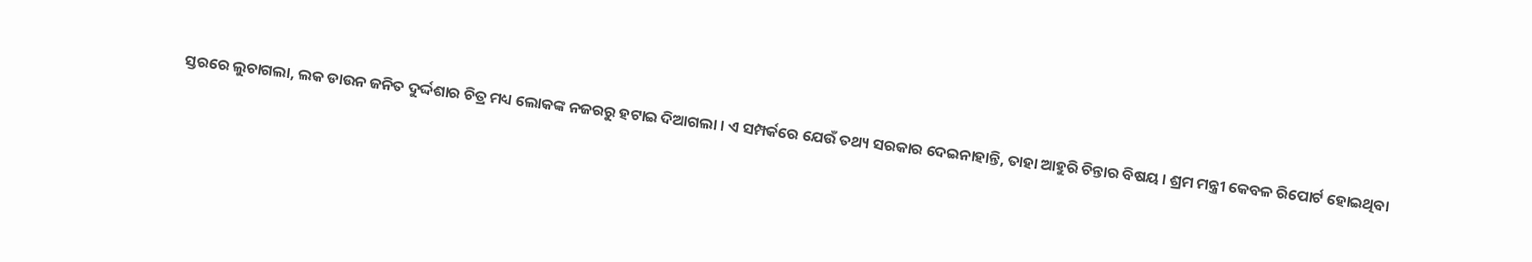ସ୍ତରରେ ଲୁଚାଗଲା, ଲକ ଡାଉନ ଜନିତ ଦୁର୍ଦ୍ଦଶାର ଚିତ୍ର ମଧ୍ୟ ଲୋକଙ୍କ ନଜରରୁ ହଟାଇ ଦିଆଗଲା । ଏ ସମ୍ପର୍କରେ ଯେଉଁ ତଥ୍ୟ ସରକାର ଦେଇନାହାନ୍ତି, ତାହା ଆହୁରି ଚିନ୍ତାର ବିଷୟ । ଶ୍ରମ ମନ୍ତ୍ରୀ କେବଳ ରିପୋର୍ଟ ହୋଇଥିବା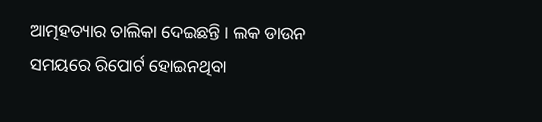ଆତ୍ମହତ୍ୟାର ତାଲିକା ଦେଇଛନ୍ତି । ଲକ ଡାଉନ ସମୟରେ ରିପୋର୍ଟ ହୋଇନଥିବା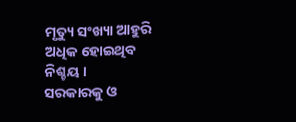ମୃତ୍ୟୁ ସଂଖ୍ୟା ଆହୁରି ଅଧିକ ହୋଇଥିବ ନିଶ୍ଚୟ ।
ସରକାରକୁ ଓ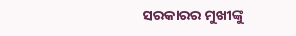ସରକାରର ମୁଖୀଙ୍କୁ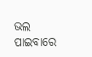ଭଲ ପାଇବାରେ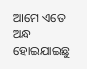ଆମେ ଏତେ ଅନ୍ଧ ହୋଇଯାଇଛୁ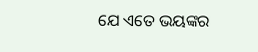ଯେ ଏତେ ଭୟଙ୍କର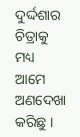ଦୁର୍ଦ୍ଦଶାର ଚିତ୍ରାକୁ ମଧ୍ୟ ଆମେ ଅଣଦେଖା କରିଛୁ ।